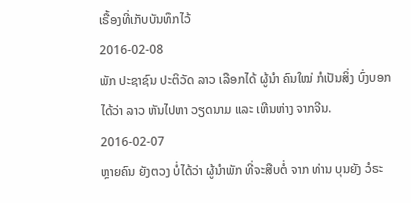ເຣື້ອງທີ່ເກັບບັນທຶກໄວ້
2016-02-08
ພັກ ປະຊາຊົນ ປະຕິວັດ ລາວ ເລືອກໄດ້ ຜູ້ນໍາ ຄົນໃໝ່ ກໍເປັນສິ່ງ ບົ່ງບອກ ໄດ້ວ່າ ລາວ ຫັນໄປຫາ ວຽດນາມ ແລະ ເຫີນຫ່າງ ຈາກຈີນ.
2016-02-07
ຫຼາຍຄົນ ຍັງຕວງ ບໍ່ໄດ້ວ່າ ຜູ້ນຳພັກ ທີ່ຈະສືບຕໍ່ ຈາກ ທ່ານ ບຸນຍັງ ວໍຣະ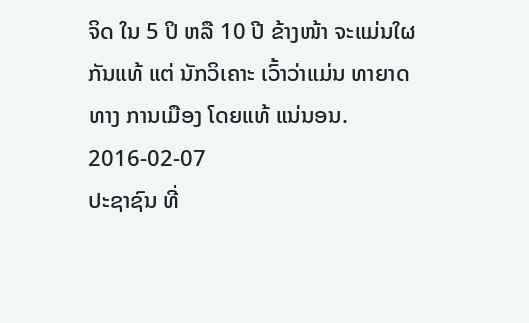ຈິດ ໃນ 5 ປິ ຫລື 10 ປີ ຂ້າງໜ້າ ຈະແມ່ນໃຜ ກັນແທ້ ແຕ່ ນັກວິເຄາະ ເວົ້າວ່າແມ່ນ ທາຍາດ ທາງ ການເມືອງ ໂດຍແທ້ ແນ່ນອນ.
2016-02-07
ປະຊາຊົນ ທີ່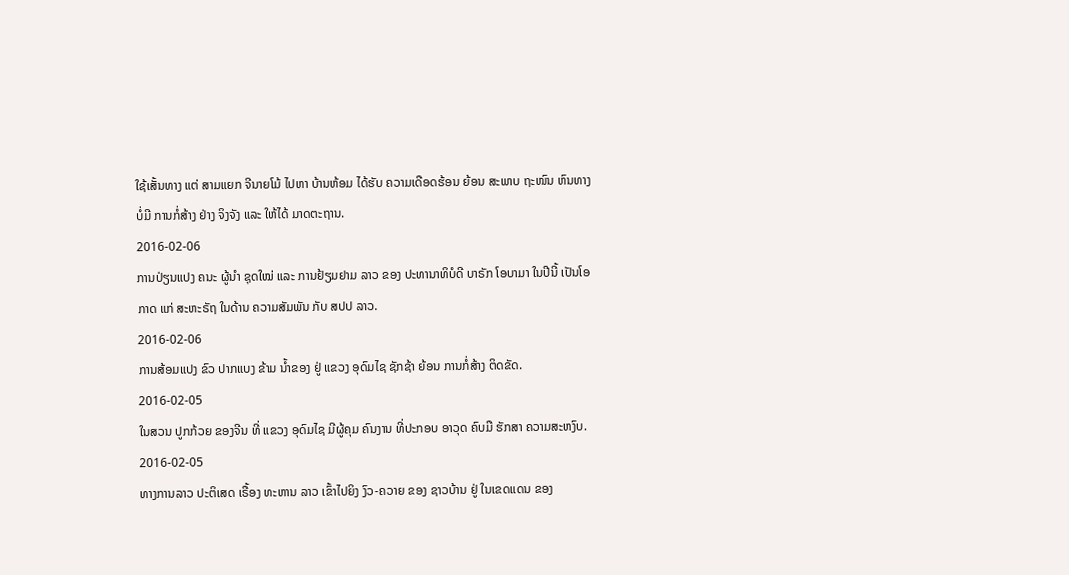ໃຊ້ເສັ້ນທາງ ແຕ່ ສາມແຍກ ຈີນາຍໂມ້ ໄປຫາ ບ້ານຫ້ອມ ໄດ້ຮັບ ຄວາມເດືອດຮ້ອນ ຍ້ອນ ສະພາບ ຖະໜົນ ຫົນທາງ ບໍ່ມີ ການກໍ່ສ້າງ ຢ່າງ ຈິງຈັງ ແລະ ໃຫ້ໄດ້ ມາດຕະຖານ.
2016-02-06
ການປ່ຽນແປງ ຄນະ ຜູ້ນໍາ ຊຸດໃໝ່ ແລະ ການຢ້ຽມຢາມ ລາວ ຂອງ ປະທານາທິບໍດີ ບາຣັກ ໂອບາມາ ໃນປີນີ້ ເປັນໂອກາດ ແກ່ ສະຫະຣັຖ ໃນດ້ານ ຄວາມສັມພັນ ກັບ ສປປ ລາວ.
2016-02-06
ການສ້ອມແປງ ຂົວ ປາກແບງ ຂ້າມ ນໍ້າຂອງ ຢູ່ ແຂວງ ອຸດົມໄຊ ຊັກຊ້າ ຍ້ອນ ການກໍ່ສ້າງ ຕິດຂັດ.
2016-02-05
ໃນສວນ ປູກກ້ວຍ ຂອງຈີນ ທີ່ ແຂວງ ອຸດົມໄຊ ມີຜູ້ຄຸມ ຄົນງານ ທີ່ປະກອບ ອາວຸດ ຄົບມື ຮັກສາ ຄວາມສະຫງົບ.
2016-02-05
ທາງການລາວ ປະຕິເສດ ເຣື້ອງ ທະຫານ ລາວ ເຂົ້າໄປຍິງ ງົວ-ຄວາຍ ຂອງ ຊາວບ້ານ ຢູ່ ໃນເຂດແດນ ຂອງ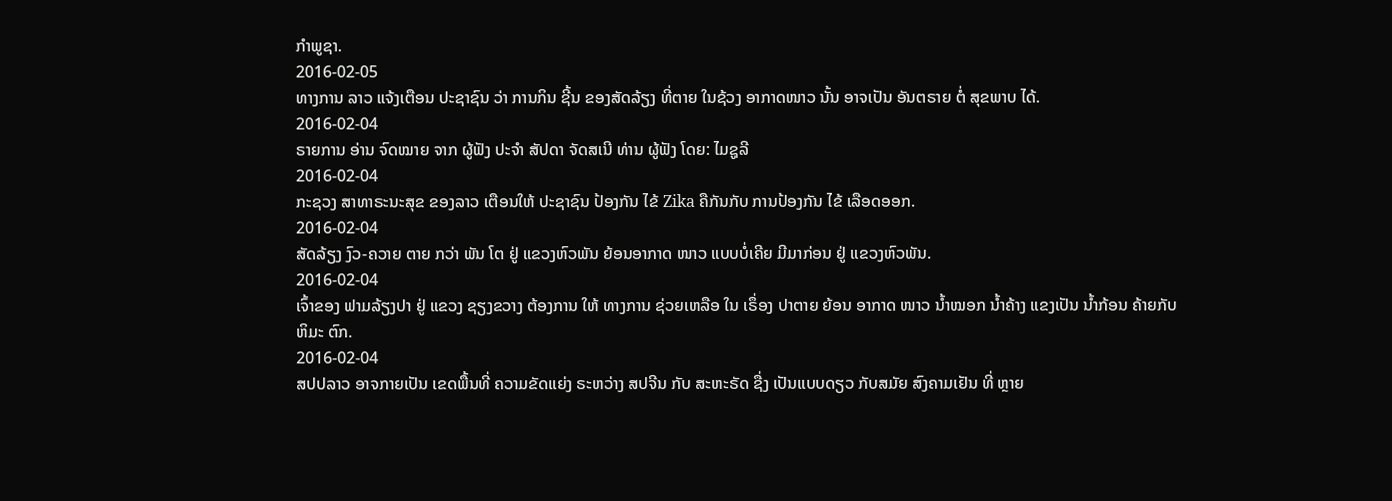ກໍາພູຊາ.
2016-02-05
ທາງການ ລາວ ແຈ້ງເຕືອນ ປະຊາຊົນ ວ່າ ການກິນ ຊີ້ນ ຂອງສັດລ້ຽງ ທີ່ຕາຍ ໃນຊ້ວງ ອາກາດໜາວ ນັ້ນ ອາຈເປັນ ອັນຕຣາຍ ຕໍ່ ສຸຂພາບ ໄດ້.
2016-02-04
ຣາຍການ ອ່ານ ຈົດໝາຍ ຈາກ ຜູ້ຟັງ ປະຈຳ ສັປດາ ຈັດສເນີ ທ່ານ ຜູ້ຟັງ ໂດຍ: ໄມຊູລີ
2016-02-04
ກະຊວງ ສາທາຣະນະສຸຂ ຂອງລາວ ເຕືອນໃຫ້ ປະຊາຊົນ ປ້ອງກັນ ໄຂ້ Zika ຄືກັນກັບ ການປ້ອງກັນ ໄຂ້ ເລືອດອອກ.
2016-02-04
ສັດລ້ຽງ ງົວ-ຄວາຍ ຕາຍ ກວ່າ ພັນ ໂຕ ຢູ່ ແຂວງຫົວພັນ ຍ້ອນອາກາດ ໜາວ ແບບບໍ່ເຄີຍ ມີມາກ່ອນ ຢູ່ ແຂວງຫົວພັນ.
2016-02-04
ເຈົ້າຂອງ ຟາມລ້ຽງປາ ຢູ່ ແຂວງ ຊຽງຂວາງ ຕ້ອງການ ໃຫ້ ທາງການ ຊ່ວຍເຫລືອ ໃນ ເຣຶ່ອງ ປາຕາຍ ຍ້ອນ ອາກາດ ໜາວ ນໍ້າໝອກ ນໍ້າຄ້າງ ແຂງເປັນ ນໍ້າກ້ອນ ຄ້າຍກັບ ຫິມະ ຕົກ.
2016-02-04
ສປປລາວ ອາຈກາຍເປັນ ເຂດພື້ນທີ່ ຄວາມຂັດແຍ່ງ ຣະຫວ່າງ ສປຈີນ ກັບ ສະຫະຣັດ ຊື່ງ ເປັນແບບດຽວ ກັບສມັຍ ສົງຄາມເຢັນ ທີ່ ຫຼາຍ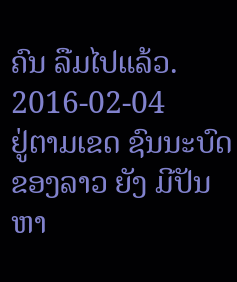ຄົນ ລືມໄປແລ້ວ.
2016-02-04
ຢູ່ຕາມເຂດ ຊົນນະບົດ ຂອງລາວ ຍັງ ມີປັນຫາ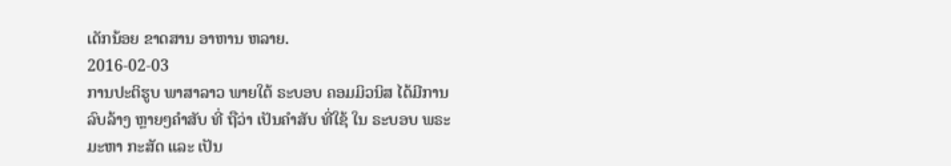ເດັກນ້ອຍ ຂາດສານ ອາຫານ ຫລາຍ.
2016-02-03
ການປະຕິຮູບ ພາສາລາວ ພາຍໃຕ້ ຣະບອບ ຄອມມິວນິສ ໄດ້ມີການ ລົບລ້າງ ຫຼາຍໆຄຳສັບ ທີ່ ຖືວ່າ ເປັນຄຳສັບ ທີ່ໃຊ້ ໃນ ຣະບອບ ພຣະ ມະຫາ ກະສັດ ແລະ ເປັນ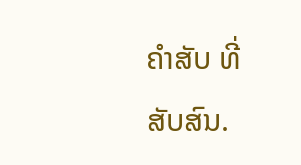ຄຳສັບ ທີ່ ສັບສົນ.